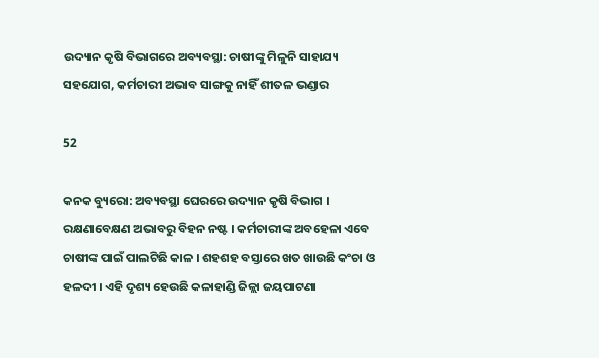ଉଦ୍ୟାନ କୃଷି ବିଭାଗରେ ଅବ୍ୟବସ୍ଥା: ଚାଷୀଙ୍କୁ ମିଳୁନି ସାହାଯ୍ୟ ସହଯୋଗ, କର୍ମଚାରୀ ଅଭାବ ସାଙ୍ଗକୁ ନାହିଁ ଶୀତଳ ଭଣ୍ଡାର

52

କନକ ବ୍ୟୁରୋ: ଅବ୍ୟବସ୍ଥା ଘେରରେ ଉଦ୍ୟାନ କୃଷି ବିଭାଗ । ରକ୍ଷଣାବେକ୍ଷଣ ଅଭାବରୁ ବିହନ ନଷ୍ଟ । କର୍ମଚାରୀଙ୍କ ଅବହେଳା ଏବେ ଚାଷୀଙ୍କ ପାଇଁ ପାଲଟିଛି କାଳ । ଶହଶହ ବସ୍ତାରେ ଖତ ଖାଉଛି କଂଚା ଓ ହଳଦୀ । ଏହି ଦୃଶ୍ୟ ହେଉଛି କଳାହାଣ୍ଡି ଜିଳ୍ଲା ଜୟପାଟଣା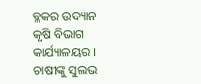ବ୍ଳକର ଉଦ୍ୟାନ କୃଷି ବିଭାଗ କାର୍ଯ୍ୟାଳୟର । ଚାଷୀଙ୍କୁ ସୁଲଭ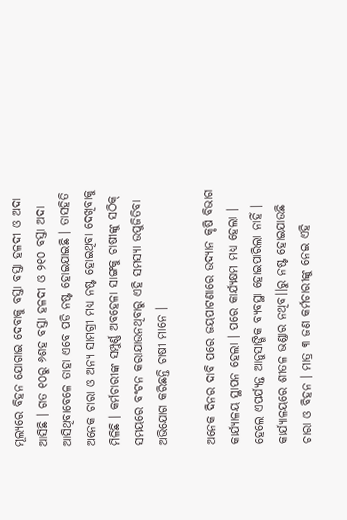ମୂଲ୍ୟରେ ବିହନ ଯୋଗାଇ ଦେବାକୁ ବସ୍ତା ବସ୍ତା ହଳଦୀ ଓ ଅଦା ଆସିଛି । ଗତ ୧୦ରୁ ୬ଶହ ବସ୍ତା ହଳଦୀ ଓ ୨୧୦ ବସ୍ତା ଅଦା ଆସିଥିବାବେଳେ ତାହା ଏବେ ପଡି ନଷ୍ଟ ହୋଇଯାଇଛି । ତାସହିତି ଅନେକ ଚାରା ଓ ଅନ୍ୟ ସାମଗ୍ରୀ ମଧ୍ୟ ନଷ୍ଟ ହୋଇଥିବା ଦେଖିବାକୁ ମିଳିଛି । କର୍ମଚାରୀଙ୍କ ସମ୍ପୁର୍ଣ୍ଣ ଅବହେଳା ସାଙ୍ଗକୁ ଚାଷୀଙ୍କୁ ସଠିକ୍ ସମୟରେ ବଂଟନ କରାଯାଉନଥିବାରୁ ଏହି ସମସ୍ୟା ଉପୁଜିତିବା ଅଭିଯୋଗ କରିଛନ୍ତି ଚାଷୀ ମାନେ ।

ଅନେକ ଦିନର ଦାବି ପରେ ଜୟପାଟଣାରେ ଉଦ୍ୟାନ କୃଷି ବିଭାଗ କାର୍ଯ୍ୟାଳୟ ସ୍ଥାପନ ହେଲା । ପରେ କାର୍ଯ୍ୟକ୍ଷମ ମଧ୍ୟ ହେଲା । ହେଲେ ଏପର୍ଯ୍ୟନ୍ତ ଆନୁସାଙ୍ଗିକ ବ୍ୟବସ୍ଥା ହୋଇପାରିଲା ନାହିଁ । କାର୍ଯ୍ୟାଳୟରେ ଶୀତଳ ଭଣ୍ଡାର ନଥିବ।।ରୁ ନଷ୍ଟ ହୋଇଯାଉଛି ଚାରା ଓ ବିହନ । ମାତ୍ର ୩ ଜଣ କର୍ମଚାରୀଙ୍କୁ ନେଇ ଏହି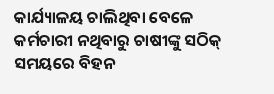କାର୍ଯ୍ୟାଳୟ ଚାଲିଥିବା ବେଳେ କର୍ମଚାରୀ ନଥିବାରୁ ଚାଷୀଙ୍କୁ ସଠିକ୍ ସମୟରେ ବିହନ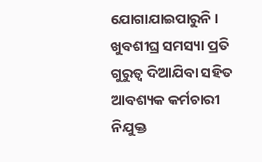ଯୋଗାଯାଇପାରୁନି । ଖୁବଶୀଘ୍ର ସମସ୍ୟା ପ୍ରତି ଗୁରୁତ୍ୱ ଦିଆଯିବା ସହିତ ଆବଶ୍ୟକ କର୍ମଚାରୀ ନିଯୁକ୍ତ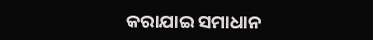କରାଯାଇ ସମାଧାନ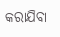କରାଯିବା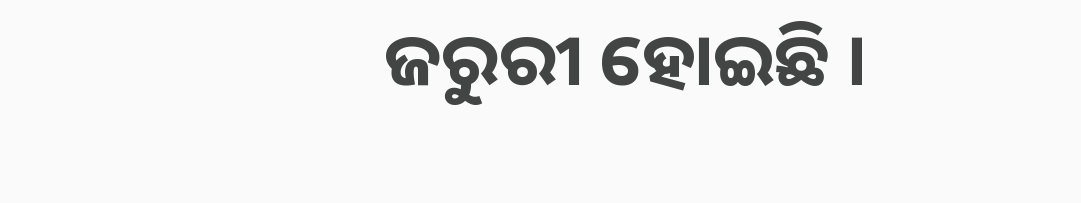ଜରୁରୀ ହୋଇଛି ।